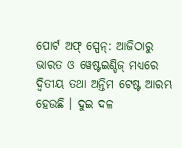ପୋର୍ଟ ଅଫ୍ ସ୍ପେନ୍: ଆଜିଠାରୁ ଭାରତ ଓ ୱେଷ୍ଟଇଣ୍ଡିଜ୍ ମଧ୍ୟରେ ଦ୍ୱିତୀୟ ତଥା ଅନ୍ତିମ ଟେଷ୍ଟ ଆରମ୍ଭ ହେଉଛି । ଦୁଇ ଦଳ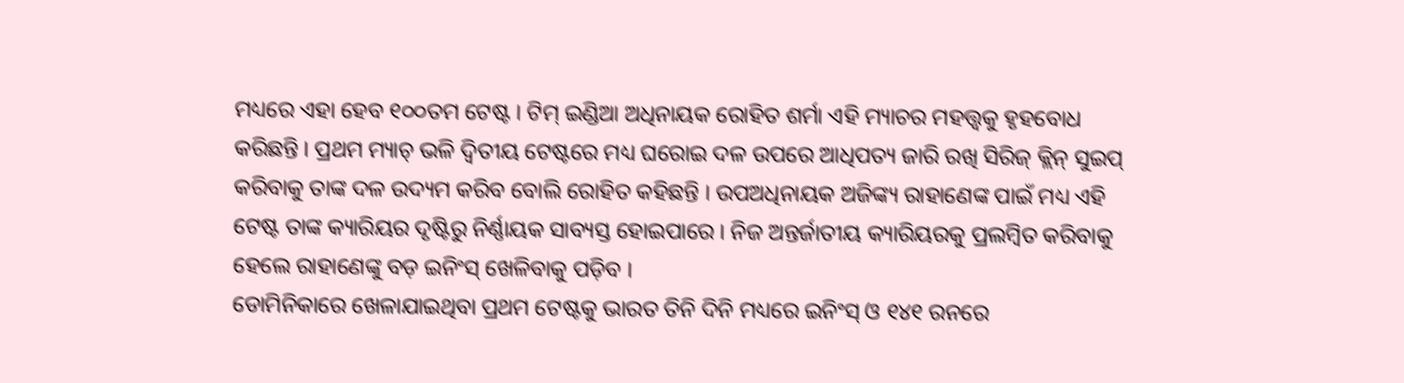ମଧ୍ୟରେ ଏହା ହେବ ୧୦୦ତମ ଟେଷ୍ଟ । ଟିମ୍ ଇଣ୍ଡିଆ ଅଧିନାୟକ ରୋହିତ ଶର୍ମା ଏହି ମ୍ୟାଚର ମହତ୍ତ୍ୱକୁ ହୃହବୋଧ କରିଛନ୍ତି । ପ୍ରଥମ ମ୍ୟାଚ୍ ଭଳି ଦ୍ୱିତୀୟ ଟେଷ୍ଟରେ ମଧ୍ୟ ଘରୋଇ ଦଳ ଉପରେ ଆଧିପତ୍ୟ ଜାରି ରଖି ସିରିଜ୍ କ୍ଲିନ୍ ସୁଇପ୍ କରିବାକୁ ତାଙ୍କ ଦଳ ଉଦ୍ୟମ କରିବ ବୋଲି ରୋହିତ କହିଛନ୍ତି । ଉପଅଧିନାୟକ ଅଜିଙ୍କ୍ୟ ରାହାଣେଙ୍କ ପାଇଁ ମଧ୍ୟ ଏହି ଟେଷ୍ଟ ତାଙ୍କ କ୍ୟାରିୟର ଦୃଷ୍ଟିରୁ ନିର୍ଣ୍ଣାୟକ ସାବ୍ୟସ୍ତ ହୋଇପାରେ । ନିଜ ଅନ୍ତର୍ଜାତୀୟ କ୍ୟାରିୟରକୁ ପ୍ରଲମ୍ବିତ କରିବାକୁ ହେଲେ ରାହାଣେଙ୍କୁ ବଡ଼ ଇନିଂସ୍ ଖେଳିବାକୁ ପଡ଼ିବ ।
ଡୋମିନିକାରେ ଖେଳାଯାଇଥିବା ପ୍ରଥମ ଟେଷ୍ଟକୁ ଭାରତ ତିନି ଦିନି ମଧ୍ୟରେ ଇନିଂସ୍ ଓ ୧୪୧ ରନରେ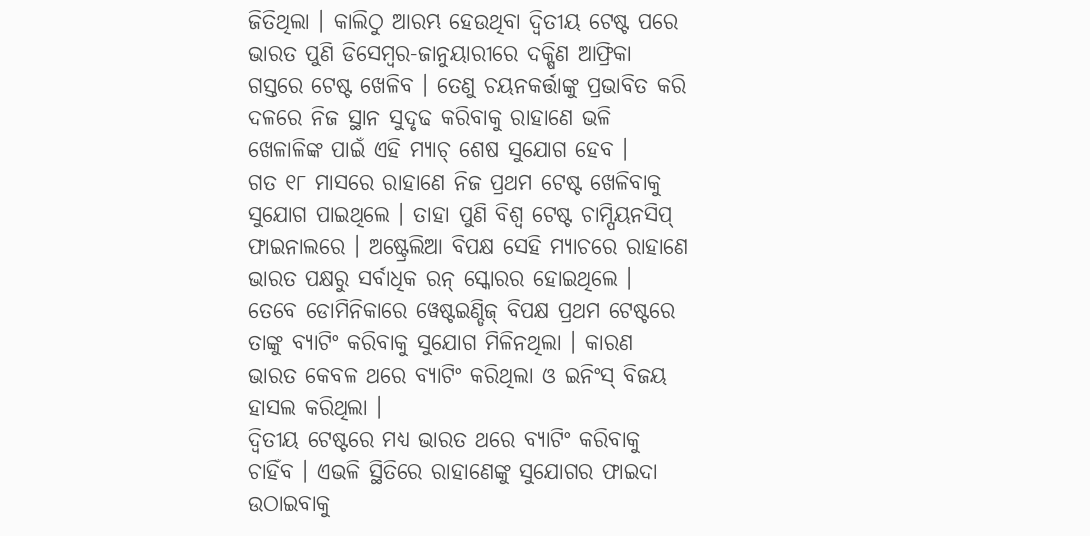ଜିତିଥିଲା । କାଲିଠୁ ଆରମ୍ଭ ହେଉଥିବା ଦ୍ୱିତୀୟ ଟେଷ୍ଟ ପରେ ଭାରତ ପୁଣି ଡିସେମ୍ବର-ଜାନୁୟାରୀରେ ଦକ୍ଷିଣ ଆଫ୍ରିକା ଗସ୍ତରେ ଟେଷ୍ଟ ଖେଳିବ । ତେଣୁ ଚୟନକର୍ତ୍ତାଙ୍କୁ ପ୍ରଭାବିତ କରି ଦଳରେ ନିଜ ସ୍ଥାନ ସୁଦୃଢ କରିବାକୁ ରାହାଣେ ଭଳି ଖେଳାଳିଙ୍କ ପାଇଁ ଏହି ମ୍ୟାଚ୍ ଶେଷ ସୁଯୋଗ ହେବ ।
ଗତ ୧୮ ମାସରେ ରାହାଣେ ନିଜ ପ୍ରଥମ ଟେଷ୍ଟ ଖେଳିବାକୁ ସୁଯୋଗ ପାଇଥିଲେ । ତାହା ପୁଣି ବିଶ୍ୱ ଟେଷ୍ଟ ଚାମ୍ପିୟନସିପ୍ ଫାଇନାଲରେ । ଅଷ୍ଟ୍ରେଲିଆ ବିପକ୍ଷ ସେହି ମ୍ୟାଚରେ ରାହାଣେ ଭାରତ ପକ୍ଷରୁ ସର୍ବାଧିକ ରନ୍ ସ୍କୋରର ହୋଇଥିଲେ । ତେବେ ଡୋମିନିକାରେ ୱେଷ୍ଟଇଣ୍ଡିଜ୍ ବିପକ୍ଷ ପ୍ରଥମ ଟେଷ୍ଟରେ ତାଙ୍କୁ ବ୍ୟାଟିଂ କରିବାକୁ ସୁଯୋଗ ମିଳିନଥିଲା । କାରଣ ଭାରତ କେବଳ ଥରେ ବ୍ୟାଟିଂ କରିଥିଲା ଓ ଇନିଂସ୍ ବିଜୟ ହାସଲ କରିଥିଲା ।
ଦ୍ୱିତୀୟ ଟେଷ୍ଟରେ ମଧ୍ୟ ଭାରତ ଥରେ ବ୍ୟାଟିଂ କରିବାକୁ ଚାହିଁବ । ଏଭଳି ସ୍ଥିତିରେ ରାହାଣେଙ୍କୁ ସୁଯୋଗର ଫାଇଦା ଉଠାଇବାକୁ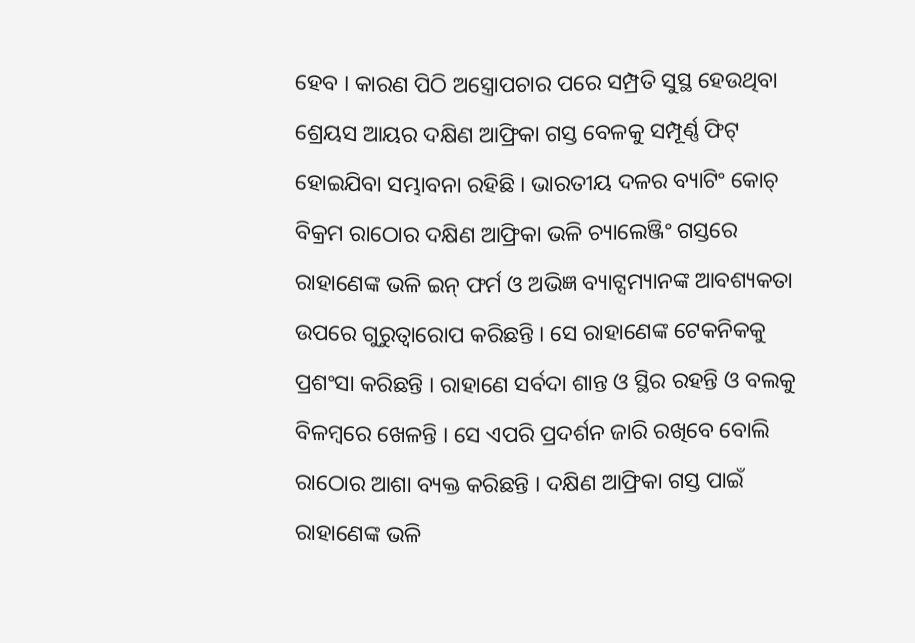ହେବ । କାରଣ ପିଠି ଅସ୍ତ୍ରୋପଚାର ପରେ ସମ୍ପ୍ରତି ସୁସ୍ଥ ହେଉଥିବା ଶ୍ରେୟସ ଆୟର ଦକ୍ଷିଣ ଆଫ୍ରିକା ଗସ୍ତ ବେଳକୁ ସମ୍ପୂର୍ଣ୍ଣ ଫିଟ୍ ହୋଇଯିବା ସମ୍ଭାବନା ରହିଛି । ଭାରତୀୟ ଦଳର ବ୍ୟାଟିଂ କୋଚ୍ ବିକ୍ରମ ରାଠୋର ଦକ୍ଷିଣ ଆଫ୍ରିକା ଭଳି ଚ୍ୟାଲେଞ୍ଜିଂ ଗସ୍ତରେ ରାହାଣେଙ୍କ ଭଳି ଇନ୍ ଫର୍ମ ଓ ଅଭିଜ୍ଞ ବ୍ୟାଟ୍ସମ୍ୟାନଙ୍କ ଆବଶ୍ୟକତା ଉପରେ ଗୁରୁତ୍ୱାରୋପ କରିଛନ୍ତି । ସେ ରାହାଣେଙ୍କ ଟେକନିକକୁ ପ୍ରଶଂସା କରିଛନ୍ତି । ରାହାଣେ ସର୍ବଦା ଶାନ୍ତ ଓ ସ୍ଥିର ରହନ୍ତି ଓ ବଲକୁ ବିଳମ୍ବରେ ଖେଳନ୍ତି । ସେ ଏପରି ପ୍ରଦର୍ଶନ ଜାରି ରଖିବେ ବୋଲି ରାଠୋର ଆଶା ବ୍ୟକ୍ତ କରିଛନ୍ତି । ଦକ୍ଷିଣ ଆଫ୍ରିକା ଗସ୍ତ ପାଇଁ ରାହାଣେଙ୍କ ଭଳି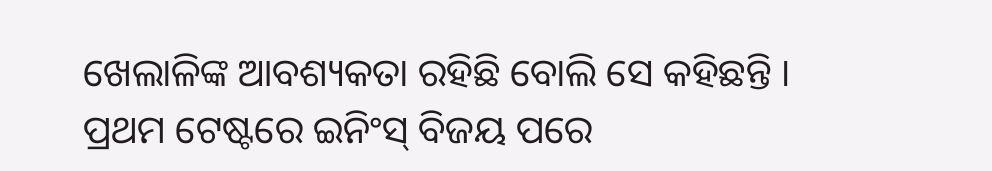ଖେଲାଳିଙ୍କ ଆବଶ୍ୟକତା ରହିଛି ବୋଲି ସେ କହିଛନ୍ତି ।
ପ୍ରଥମ ଟେଷ୍ଟରେ ଇନିଂସ୍ ବିଜୟ ପରେ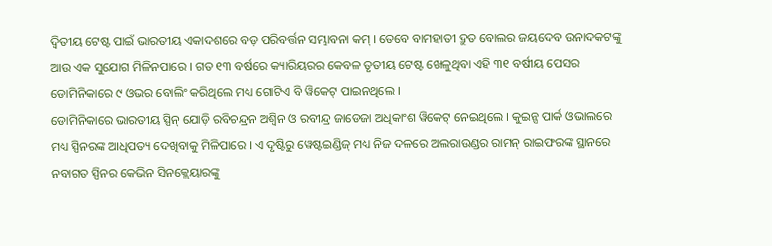ଦ୍ୱିତୀୟ ଟେଷ୍ଟ ପାଇଁ ଭାରତୀୟ ଏକାଦଶରେ ବଡ଼ ପରିବର୍ତ୍ତନ ସମ୍ଭାବନା କମ୍ । ତେବେ ବାମହାତୀ ଦ୍ରୁତ ବୋଲର ଜୟଦେବ ଉନାଦକଟଙ୍କୁ ଆଉ ଏକ ସୁଯୋଗ ମିଳିନପାରେ । ଗତ ୧୩ ବର୍ଷରେ କ୍ୟାରିୟରର କେବଳ ତୃତୀୟ ଟେଷ୍ଟ ଖେଳୁଥିବା ଏହି ୩୧ ବର୍ଷୀୟ ପେସର ଡୋମିନିକାରେ ୯ ଓଭର ବୋଲିଂ କରିଥିଲେ ମଧ୍ୟ ଗୋଟିଏ ବି ୱିକେଟ୍ ପାଇନଥିଲେ ।
ଡୋମିନିକାରେ ଭାରତୀୟ ସ୍ପିନ୍ ଯୋଡ଼ି ରବିଚନ୍ଦ୍ରନ ଅଶ୍ୱିନ ଓ ରବୀନ୍ଦ୍ର ଜାଡେଜା ଅଧିକାଂଶ ୱିକେଟ୍ ନେଇଥିଲେ । କୁଇନ୍ସ ପାର୍କ ଓଭାଲରେ ମଧ୍ୟ ସ୍ପିନରଙ୍କ ଆଧିପତ୍ୟ ଦେଖିବାକୁ ମିଳିପାରେ । ଏ ଦୃଷ୍ଟିରୁ ୱେଷ୍ଟଇଣ୍ଡିଜ୍ ମଧ୍ୟ ନିଜ ଦଳରେ ଅଲରାଉଣ୍ଡର ରାମନ୍ ରାଇଫରଙ୍କ ସ୍ଥାନରେ ନବାଗତ ସ୍ପିନର କେଭିନ ସିନକ୍ଲେୟାରଙ୍କୁ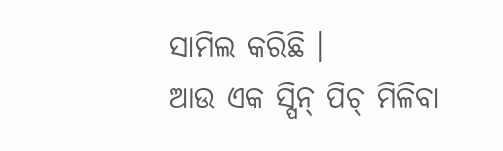ସାମିଲ କରିଛି ।
ଆଉ ଏକ ସ୍ପିନ୍ ପିଚ୍ ମିଳିବା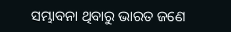ସମ୍ଭାବନା ଥିବାରୁ ଭାରତ ଜଣେ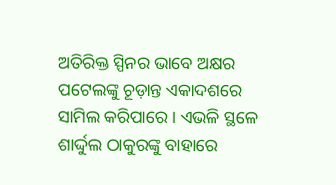ଅତିରିକ୍ତ ସ୍ପିନର ଭାବେ ଅକ୍ଷର ପଟେଲଙ୍କୁ ଚୂଡ଼ାନ୍ତ ଏକାଦଶରେ ସାମିଲ କରିପାରେ । ଏଭଳି ସ୍ଥଳେ ଶାର୍ଦ୍ଦୁଲ ଠାକୁରଙ୍କୁ ବାହାରେ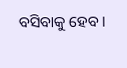ବସିବାକୁ ହେବ ।